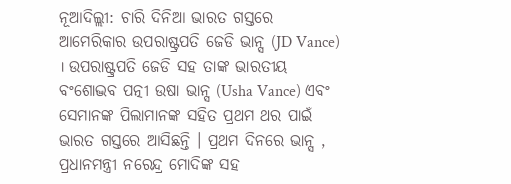ନୂଆଦିଲ୍ଲୀ: ଚାରି ଦିନିଆ ଭାରତ ଗସ୍ତରେ ଆମେରିକାର ଉପରାଷ୍ଟ୍ରପତି ଜେଡି ଭାନ୍ସ (JD Vance) । ଉପରାଷ୍ଟ୍ରପତି ଜେଡି ସହ ତାଙ୍କ ଭାରତୀୟ ବଂଶୋଦ୍ଭବ ପତ୍ନୀ ଉଷା ଭାନ୍ସ (Usha Vance) ଏବଂ ସେମାନଙ୍କ ପିଲାମାନଙ୍କ ସହିତ ପ୍ରଥମ ଥର ପାଇଁ ଭାରତ ଗସ୍ତରେ ଆସିଛନ୍ତି । ପ୍ରଥମ ଦିନରେ ଭାନ୍ସ , ପ୍ରଧାନମନ୍ତ୍ରୀ ନରେନ୍ଦ୍ର ମୋଦିଙ୍କ ସହ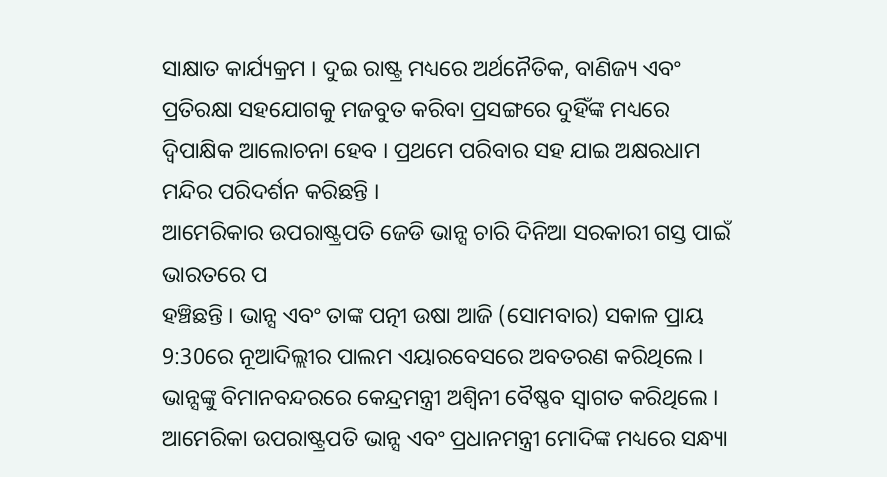ସାକ୍ଷାତ କାର୍ଯ୍ୟକ୍ରମ । ଦୁଇ ରାଷ୍ଟ୍ର ମଧ୍ୟରେ ଅର୍ଥନୈତିକ, ବାଣିଜ୍ୟ ଏବଂ ପ୍ରତିରକ୍ଷା ସହଯୋଗକୁ ମଜବୁତ କରିବା ପ୍ରସଙ୍ଗରେ ଦୁହିଁଙ୍କ ମଧ୍ୟରେ ଦ୍ୱିପାକ୍ଷିକ ଆଲୋଚନା ହେବ । ପ୍ରଥମେ ପରିବାର ସହ ଯାଇ ଅକ୍ଷରଧାମ ମନ୍ଦିର ପରିଦର୍ଶନ କରିଛନ୍ତି ।
ଆମେରିକାର ଉପରାଷ୍ଟ୍ରପତି ଜେଡି ଭାନ୍ସ ଚାରି ଦିନିଆ ସରକାରୀ ଗସ୍ତ ପାଇଁ ଭାରତରେ ପ
ହଞ୍ଚିଛନ୍ତି । ଭାନ୍ସ ଏବଂ ତାଙ୍କ ପତ୍ନୀ ଉଷା ଆଜି (ସୋମବାର) ସକାଳ ପ୍ରାୟ 9:30ରେ ନୂଆଦିଲ୍ଲୀର ପାଲମ ଏୟାରବେସରେ ଅବତରଣ କରିଥିଲେ । ଭାନ୍ସଙ୍କୁ ବିମାନବନ୍ଦରରେ କେନ୍ଦ୍ରମନ୍ତ୍ରୀ ଅଶ୍ୱିନୀ ବୈଷ୍ଣବ ସ୍ୱାଗତ କରିଥିଲେ । ଆମେରିକା ଉପରାଷ୍ଟ୍ରପତି ଭାନ୍ସ ଏବଂ ପ୍ରଧାନମନ୍ତ୍ରୀ ମୋଦିଙ୍କ ମଧ୍ୟରେ ସନ୍ଧ୍ୟା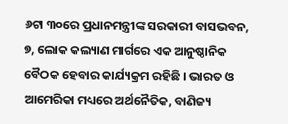୬ଟା ୩୦ରେ ପ୍ରଧାନମନ୍ତ୍ରୀଙ୍କ ସରକାରୀ ବାସଭବନ, ୭, ଲୋକ କଲ୍ୟାଣ ମାର୍ଗରେ ଏକ ଆନୁଷ୍ଠାନିକ ବୈଠକ ହେବାର କାର୍ଯ୍ୟକ୍ରମ ରହିଛି । ଭାରତ ଓ ଆମେରିକା ମଧ୍ୟରେ ଅର୍ଥନୈତିକ, ବାଣିଜ୍ୟ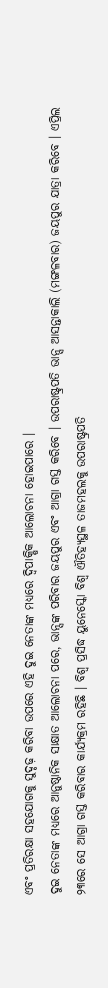ଏବଂ ପ୍ରତିରକ୍ଷା ସହଯୋଗକୁ ସୁଦୃଢ଼ କରିବା ଉପରେ ଏହି ଦୁଇ ନେତାଙ୍କ ମଧ୍ୟରେ ଦ୍ୱିପାକ୍ଷିକ ଆଲୋଚନା ହୋଇପାରେ ।
ଦୁଇ ନେତାଙ୍କ ମଧ୍ୟରେ ଆନୁଷ୍ଠାନିକ ସାକ୍ଷାତ ଆଲୋଚନା ପରେ, ଭାନ୍ସଙ୍କ ପରିବାର ଜୟପୁର ଏବଂ ଆଗ୍ରା ଗସ୍ତ କରିବେ । ଉପରାଷ୍ଟ୍ରପତି ଭାନ୍ସ ଆସନ୍ତାକାଲି (ମଙ୍ଗଳବାର) ଜୟପୁର ଯାତ୍ରା କରିବେ । ଏପ୍ରିଲ ୨୩ରେ ସେ ଆଗ୍ରା ଗସ୍ତ କରିବାର କାର୍ଯ୍ୟକ୍ରମ ରହିଛି । ବିଶ୍ୱ ପ୍ରସିଦ୍ଧ ୟୁନେସ୍କୋ ବିଶ୍ୱ ଐତିହ୍ୟସ୍ଥଳ ତାଜମହଲକୁ ଉପରାଷ୍ଟ୍ରପତି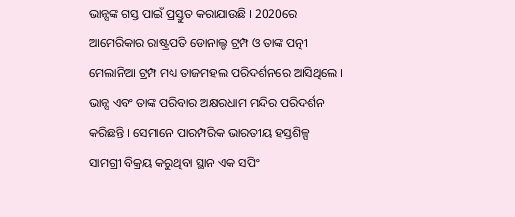ଭାନ୍ସଙ୍କ ଗସ୍ତ ପାଇଁ ପ୍ରସ୍ତୁତ କରାଯାଉଛି । 2020ରେ ଆମେରିକାର ରାଷ୍ଟ୍ରପତି ଡୋନାଲ୍ଡ ଟ୍ରମ୍ପ ଓ ତାଙ୍କ ପତ୍ନୀ ମେଲାନିଆ ଟ୍ରମ୍ପ ମଧ୍ୟ ତାଜମହଲ ପରିଦର୍ଶନରେ ଆସିଥିଲେ ।
ଭାନ୍ସ ଏବଂ ତାଙ୍କ ପରିବାର ଅକ୍ଷରଧାମ ମନ୍ଦିର ପରିଦର୍ଶନ କରିଛନ୍ତି । ସେମାନେ ପାରମ୍ପରିକ ଭାରତୀୟ ହସ୍ତଶିଳ୍ପ ସାମଗ୍ରୀ ବିକ୍ରୟ କରୁଥିବା ସ୍ଥାନ ଏକ ସପିଂ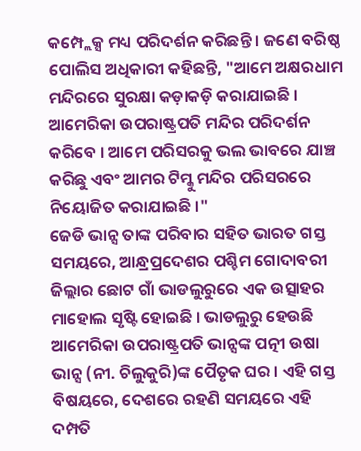କମ୍ପ୍ଲେକ୍ସ ମଧ୍ୟ ପରିଦର୍ଶନ କରିଛନ୍ତି । ଜଣେ ବରିଷ୍ଠ ପୋଲିସ ଅଧିକାରୀ କହିଛନ୍ତି, "ଆମେ ଅକ୍ଷରଧାମ ମନ୍ଦିରରେ ସୁରକ୍ଷା କଡ଼ାକଡ଼ି କରାଯାଇଛି । ଆମେରିକା ଉପରାଷ୍ଟ୍ରପତି ମନ୍ଦିର ପରିଦର୍ଶନ କରିବେ । ଆମେ ପରିସରକୁ ଭଲ ଭାବରେ ଯାଞ୍ଚ କରିଛୁ ଏବଂ ଆମର ଟିମ୍କୁ ମନ୍ଦିର ପରିସରରେ ନିୟୋଜିତ କରାଯାଇଛି ।"
ଜେଡି ଭାନ୍ସ ତାଙ୍କ ପରିବାର ସହିତ ଭାରତ ଗସ୍ତ ସମୟରେ, ଆନ୍ଧ୍ରପ୍ରଦେଶର ପଶ୍ଚିମ ଗୋଦାବରୀ ଜିଲ୍ଲାର ଛୋଟ ଗାଁ ଭାଡଲୁରୁରେ ଏକ ଉତ୍ସାହର ମାହୋଲ ସୃଷ୍ଟି ହୋଇଛି । ଭାଡଲୁରୁ ହେଉଛି ଆମେରିକା ଉପରାଷ୍ଟ୍ରପତି ଭାନ୍ସଙ୍କ ପତ୍ନୀ ଉଷା ଭାନ୍ସ (ନୀ. ଚିଲୁକୁରି)ଙ୍କ ପୈତୃକ ଘର । ଏହି ଗସ୍ତ ବିଷୟରେ, ଦେଶରେ ରହଣି ସମୟରେ ଏହି ଦମ୍ପତି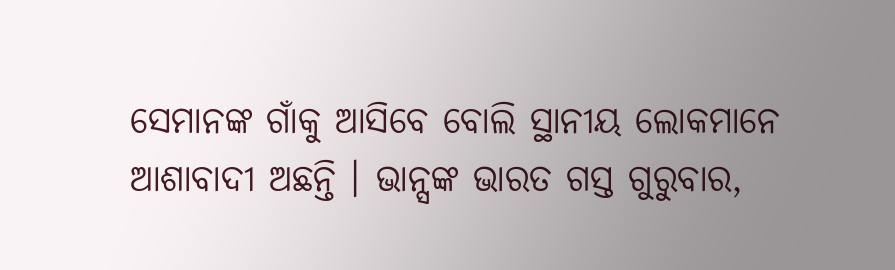ସେମାନଙ୍କ ଗାଁକୁ ଆସିବେ ବୋଲି ସ୍ଥାନୀୟ ଲୋକମାନେ ଆଶାବାଦୀ ଅଛନ୍ତି । ଭାନ୍ସଙ୍କ ଭାରତ ଗସ୍ତ ଗୁରୁବାର,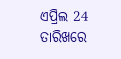ଏପ୍ରିଲ 24 ତାରିଖରେ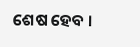ଶେଷ ହେବ ।